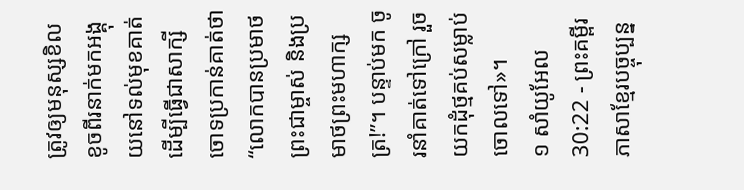ត្រូវឲ្យមនុស្សខិលខូចពីរនាក់មកអង្គុយនៅទល់មុខគាត់ ដើម្បីធ្វើជាសាក្សីចោទប្រកាន់គាត់ថា“លោកបានប្រមាថព្រះជាម្ចាស់ និងប្រមាថព្រះមហាក្សត្រ!”។ បន្ទាប់មក ចូរនាំគាត់ទៅក្រៅ រួចយកដុំថ្មគប់សម្លាប់ចោលទៅ»។
១ សាំយូអែល 30:22 - ព្រះគម្ពីរភាសាខ្មែរបច្ចុប្បន្ន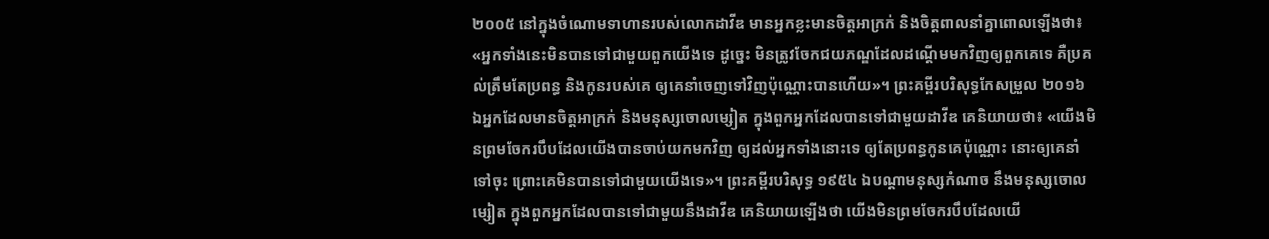២០០៥ នៅក្នុងចំណោមទាហានរបស់លោកដាវីឌ មានអ្នកខ្លះមានចិត្តអាក្រក់ និងចិត្តពាលនាំគ្នាពោលឡើងថា៖ «អ្នកទាំងនេះមិនបានទៅជាមួយពួកយើងទេ ដូច្នេះ មិនត្រូវចែកជយភណ្ឌដែលដណ្ដើមមកវិញឲ្យពួកគេទេ គឺប្រគល់ត្រឹមតែប្រពន្ធ និងកូនរបស់គេ ឲ្យគេនាំចេញទៅវិញប៉ុណ្ណោះបានហើយ»។ ព្រះគម្ពីរបរិសុទ្ធកែសម្រួល ២០១៦ ឯអ្នកដែលមានចិត្តអាក្រក់ និងមនុស្សចោលម្សៀត ក្នុងពួកអ្នកដែលបានទៅជាមួយដាវីឌ គេនិយាយថា៖ «យើងមិនព្រមចែករបឹបដែលយើងបានចាប់យកមកវិញ ឲ្យដល់អ្នកទាំងនោះទេ ឲ្យតែប្រពន្ធកូនគេប៉ុណ្ណោះ នោះឲ្យគេនាំទៅចុះ ព្រោះគេមិនបានទៅជាមួយយើងទេ»។ ព្រះគម្ពីរបរិសុទ្ធ ១៩៥៤ ឯបណ្តាមនុស្សកំណាច នឹងមនុស្សចោលម្សៀត ក្នុងពួកអ្នកដែលបានទៅជាមួយនឹងដាវីឌ គេនិយាយឡើងថា យើងមិនព្រមចែករបឹបដែលយើ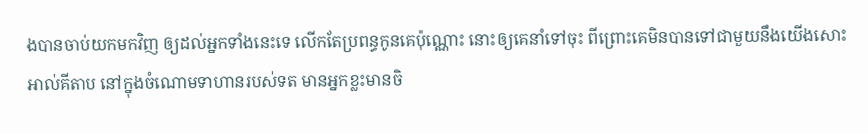ងបានចាប់យកមកវិញ ឲ្យដល់អ្នកទាំងនេះទេ លើកតែប្រពន្ធកូនគេប៉ុណ្ណោះ នោះឲ្យគេនាំទៅចុះ ពីព្រោះគេមិនបានទៅជាមួយនឹងយើងសោះ អាល់គីតាប នៅក្នុងចំណោមទាហានរបស់ទត មានអ្នកខ្លះមានចិ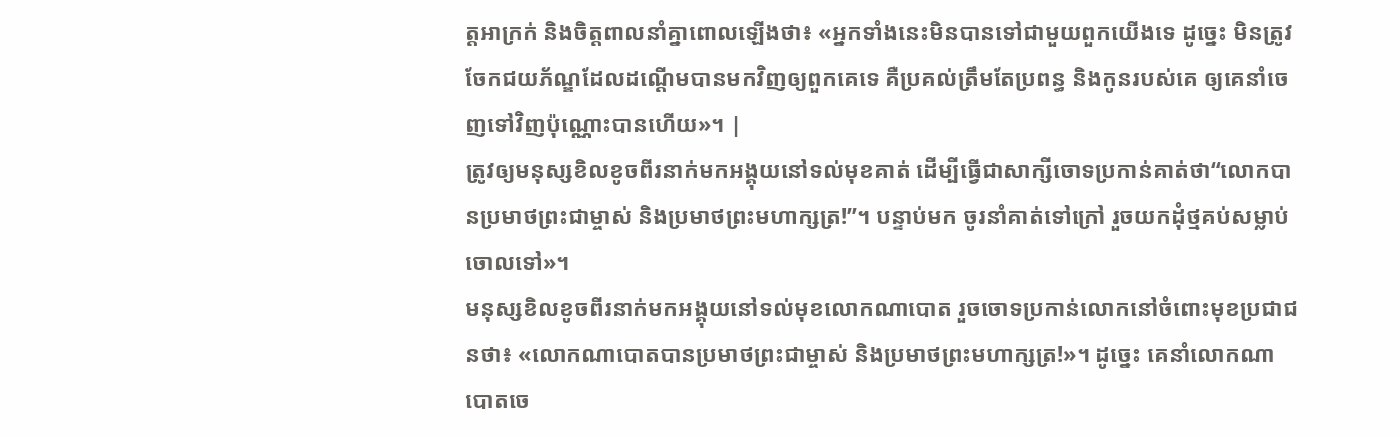ត្តអាក្រក់ និងចិត្តពាលនាំគ្នាពោលឡើងថា៖ «អ្នកទាំងនេះមិនបានទៅជាមួយពួកយើងទេ ដូច្នេះ មិនត្រូវចែកជយភ័ណ្ឌដែលដណ្តើមបានមកវិញឲ្យពួកគេទេ គឺប្រគល់ត្រឹមតែប្រពន្ធ និងកូនរបស់គេ ឲ្យគេនាំចេញទៅវិញប៉ុណ្ណោះបានហើយ»។ |
ត្រូវឲ្យមនុស្សខិលខូចពីរនាក់មកអង្គុយនៅទល់មុខគាត់ ដើម្បីធ្វើជាសាក្សីចោទប្រកាន់គាត់ថា“លោកបានប្រមាថព្រះជាម្ចាស់ និងប្រមាថព្រះមហាក្សត្រ!”។ បន្ទាប់មក ចូរនាំគាត់ទៅក្រៅ រួចយកដុំថ្មគប់សម្លាប់ចោលទៅ»។
មនុស្សខិលខូចពីរនាក់មកអង្គុយនៅទល់មុខលោកណាបោត រួចចោទប្រកាន់លោកនៅចំពោះមុខប្រជាជនថា៖ «លោកណាបោតបានប្រមាថព្រះជាម្ចាស់ និងប្រមាថព្រះមហាក្សត្រ!»។ ដូច្នេះ គេនាំលោកណាបោតចេ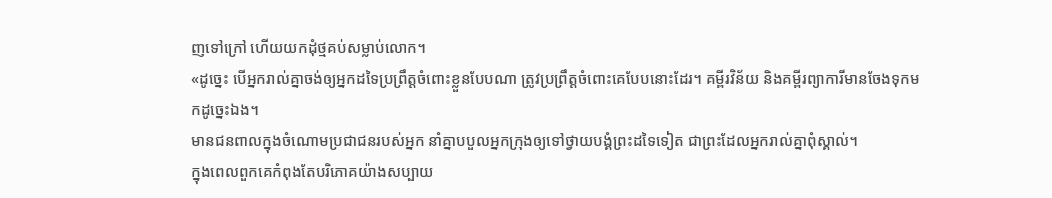ញទៅក្រៅ ហើយយកដុំថ្មគប់សម្លាប់លោក។
«ដូច្នេះ បើអ្នករាល់គ្នាចង់ឲ្យអ្នកដទៃប្រព្រឹត្តចំពោះខ្លួនបែបណា ត្រូវប្រព្រឹត្តចំពោះគេបែបនោះដែរ។ គម្ពីរវិន័យ និងគម្ពីរព្យាការីមានចែងទុកមកដូច្នេះឯង។
មានជនពាលក្នុងចំណោមប្រជាជនរបស់អ្នក នាំគ្នាបបួលអ្នកក្រុងឲ្យទៅថ្វាយបង្គំព្រះដទៃទៀត ជាព្រះដែលអ្នករាល់គ្នាពុំស្គាល់។
ក្នុងពេលពួកគេកំពុងតែបរិភោគយ៉ាងសប្បាយ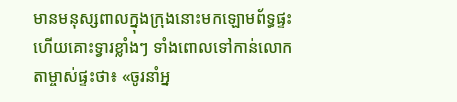មានមនុស្សពាលក្នុងក្រុងនោះមកឡោមព័ទ្ធផ្ទះ ហើយគោះទ្វារខ្លាំងៗ ទាំងពោលទៅកាន់លោកតាម្ចាស់ផ្ទះថា៖ «ចូរនាំអ្ន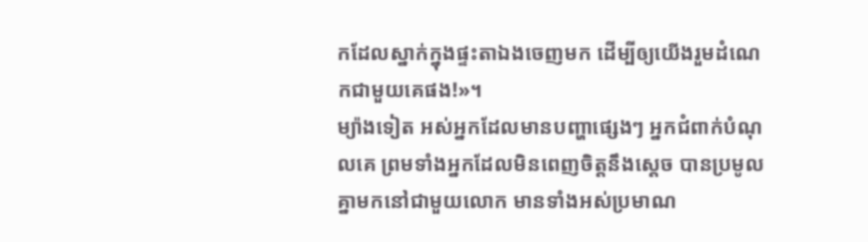កដែលស្នាក់ក្នុងផ្ទះតាឯងចេញមក ដើម្បីឲ្យយើងរួមដំណេកជាមួយគេផង!»។
ម្យ៉ាងទៀត អស់អ្នកដែលមានបញ្ហាផ្សេងៗ អ្នកជំពាក់បំណុលគេ ព្រមទាំងអ្នកដែលមិនពេញចិត្តនឹងស្ដេច បានប្រមូលគ្នាមកនៅជាមួយលោក មានទាំងអស់ប្រមាណ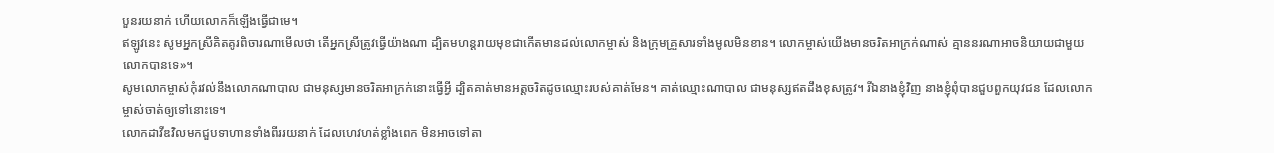បួនរយនាក់ ហើយលោកក៏ឡើងធ្វើជាមេ។
ឥឡូវនេះ សូមអ្នកស្រីគិតគូរពិចារណាមើលថា តើអ្នកស្រីត្រូវធ្វើយ៉ាងណា ដ្បិតមហន្តរាយមុខជាកើតមានដល់លោកម្ចាស់ និងក្រុមគ្រួសារទាំងមូលមិនខាន។ លោកម្ចាស់យើងមានចរិតអាក្រក់ណាស់ គ្មាននរណាអាចនិយាយជាមួយលោកបានទេ»។
សូមលោកម្ចាស់កុំរវល់នឹងលោកណាបាល ជាមនុស្សមានចរិតអាក្រក់នោះធ្វើអ្វី ដ្បិតគាត់មានអត្តចរិតដូចឈ្មោះរបស់គាត់មែន។ គាត់ឈ្មោះណាបាល ជាមនុស្សឥតដឹងខុសត្រូវ។ រីឯនាងខ្ញុំវិញ នាងខ្ញុំពុំបានជួបពួកយុវជន ដែលលោកម្ចាស់ចាត់ឲ្យទៅនោះទេ។
លោកដាវីឌវិលមកជួបទាហានទាំងពីររយនាក់ ដែលហេវហត់ខ្លាំងពេក មិនអាចទៅតា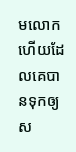មលោក ហើយដែលគេបានទុកឲ្យស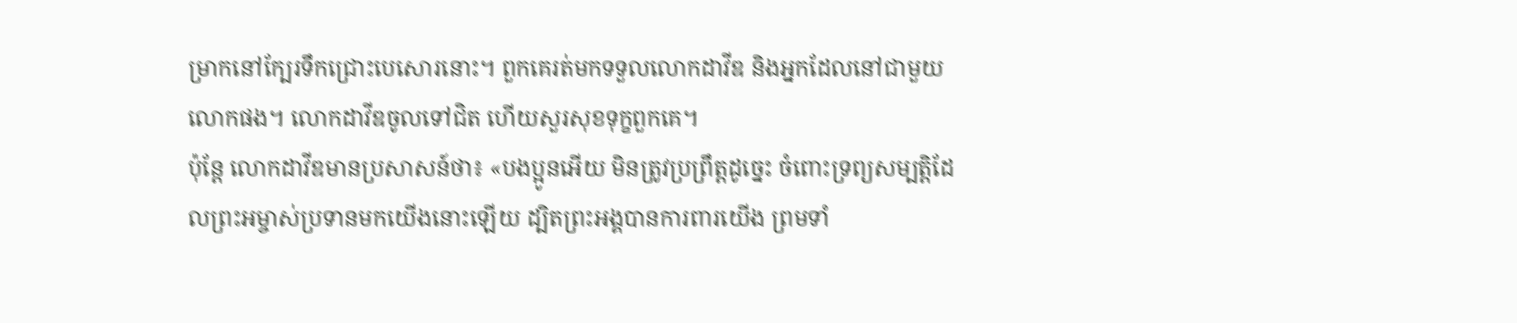ម្រាកនៅក្បែរទឹកជ្រោះបេសោរនោះ។ ពួកគេរត់មកទទួលលោកដាវីឌ និងអ្នកដែលនៅជាមួយលោកផង។ លោកដាវីឌចូលទៅជិត ហើយសួរសុខទុក្ខពួកគេ។
ប៉ុន្តែ លោកដាវីឌមានប្រសាសន៍ថា៖ «បងប្អូនអើយ មិនត្រូវប្រព្រឹត្តដូច្នេះ ចំពោះទ្រព្យសម្បត្តិដែលព្រះអម្ចាស់ប្រទានមកយើងនោះឡើយ ដ្បិតព្រះអង្គបានការពារយើង ព្រមទាំ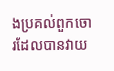ងប្រគល់ពួកចោរដែលបានវាយ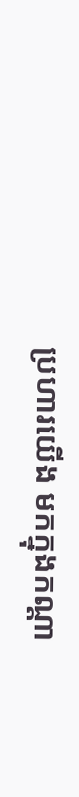ប្រហារយើង មកក្នុងកណ្ដា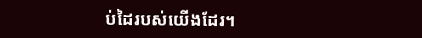ប់ដៃរបស់យើងដែរ។